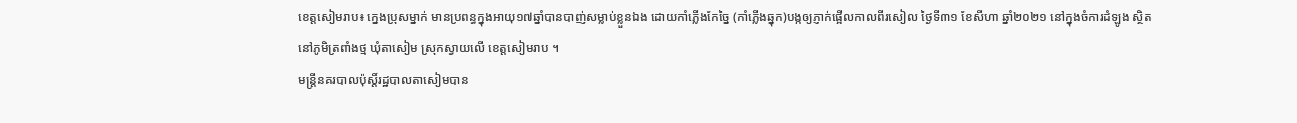ខេត្តសៀមរាប៖ ក្នេងប្រុសម្នាក់ មានប្រពន្ធក្នុងអាយុ១៧ឆ្នាំបានបាញ់សម្លាប់ខ្លួនឯង ដោយកាំភ្លើងកែច្នៃ (កាំភ្លើងឆ្នុក)បង្កឲ្យភ្ញាក់ផ្អើលកាលពីរសៀល ថ្ងៃទី៣១ ខែសីហា ឆ្នាំ២០២១ នៅក្នុងចំការដំឡូង ស្ថិតនៅភូមិត្រពាំងថ្ម ឃុំតាសៀម ស្រុកស្វាយលើ ខេត្តសៀមរាប ។
មន្រ្តីនគរបាលប៉ុស្តិ៍រដ្ឋបាលតាសៀមបាន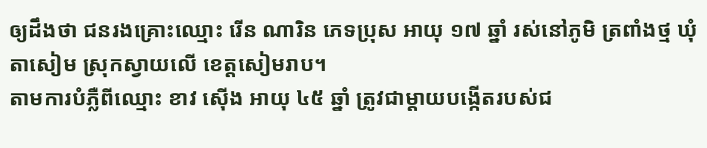ឲ្យដឹងថា ជនរងគ្រោះឈ្មោះ រើន ណារិន ភេទប្រុស អាយុ ១៧ ឆ្នាំ រស់នៅភូមិ ត្រពាំងថ្ម ឃុំតាសៀម ស្រុកស្វាយលើ ខេត្តសៀមរាប។
តាមការបំភ្លឺពីឈ្មោះ ខាវ ស៊ើង អាយុ ៤៥ ឆ្នាំ ត្រូវជាម្តាយបង្កើតរបស់ជ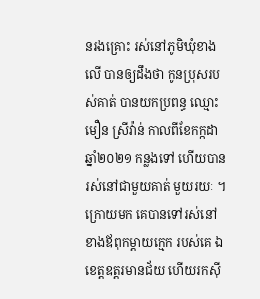នរងគ្រោះ រស់នៅភូមិឃុំខាងលើ បានឲ្យដឹងថា កូនប្រុសរបស់គាត់ បានយកប្រពន្ធ ឈ្មោះ មឿន ស្រីវ៉ាន់ កាលពីខែកក្កដា ឆ្នាំ២០២១ កន្លងទៅ ហើយបានរស់នៅជាមួយគាត់ មួយរយៈ ។ ក្រោយមក គេបានទៅរស់នៅ ខាងឪពុកម្តាយក្មេក របស់គេ ឯខេត្តឧត្តរមានជ័យ ហើយរកស៊ី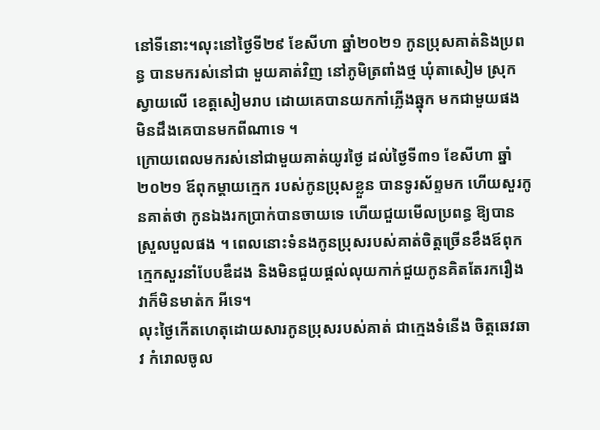នៅទីនោះ។លុះនៅថ្ងៃទី២៩ ខែសីហា ឆ្នាំ២០២១ កូនប្រុសគាត់និងប្រពន្ធ បានមករស់នៅជា មួយគាត់វិញ នៅភូមិត្រពាំងថ្ម ឃុំតាសៀម ស្រុកស្វាយលើ ខេត្តសៀមរាប ដោយគេបានយកកាំភ្លើងឆ្នុក មកជាមួយផង មិនដឹងគេបានមកពីណាទេ ។
ក្រោយពេលមករស់នៅជាមួយគាត់យូរថ្ងៃ ដល់ថ្ងៃទី៣១ ខែសីហា ឆ្នាំ២០២១ ឪពុកម្តាយក្មេក របស់កូនប្រុសខ្លួន បានទូរស័ព្ទមក ហើយសួរកូនគាត់ថា កូនឯងរកប្រាក់បានចាយទេ ហើយជួយមើលប្រពន្ធ ឱ្យបានស្រួលបួលផង ។ ពេលនោះទំនងកូនប្រុសរបស់គាត់ចិត្តច្រើនខឹងឪពុកក្មេកសួរនាំបែបឌឺដង និងមិនជួយផ្តល់លុយកាក់ជួយកូនគិតតែរករឿង វាក៏មិនមាត់ក អីទេ។
លុះថ្ងៃកើតហេតុដោយសារកូនប្រុសរបស់គាត់ ជាក្មេងទំនើង ចិត្តឆេវឆាវ កំរោលចូល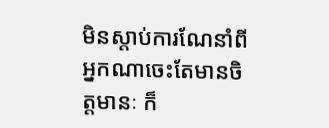មិនស្តាប់ការណែនាំពីអ្នកណាចេះតែមានចិត្តមានៈ ក៏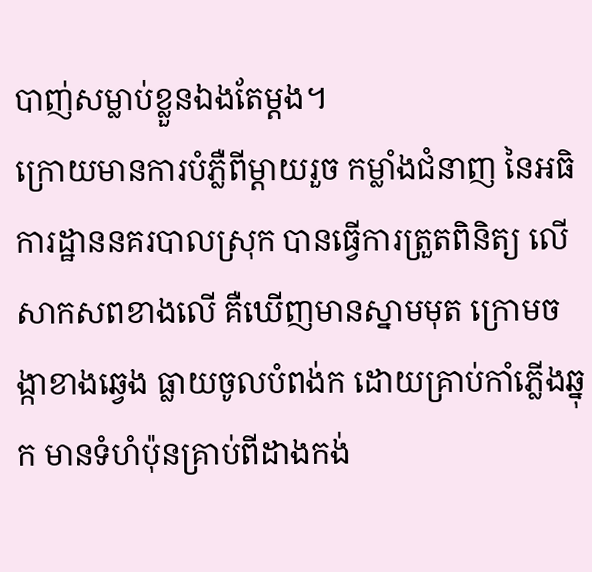បាញ់សម្លាប់ខ្លួនឯងតែម្តង។
ក្រោយមានការបំភ្លឺពីម្តាយរួច កម្លាំងជំនាញ នៃអធិការដ្ឋាននគរបាលស្រុក បានធ្វើការត្រួតពិនិត្យ លើសាកសពខាងលើ គឺឃើញមានស្នាមមុត ក្រោមចង្កាខាងឆ្វេង ធ្លាយចូលបំពង់ក ដោយគ្រាប់កាំភ្លើងឆ្នុក មានទំហំប៉ុនគ្រាប់ពីដាងកង់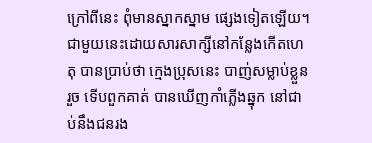ក្រៅពីនេះ ពុំមានស្នាកស្នាម ផ្សេងទៀតឡើយ។ជាមួយនេះដោយសារសាក្សីនៅកន្លែងកើតហេតុ បានប្រាប់ថា ក្មេងប្រុសនេះ បាញ់សម្លាប់ខ្លួនរួច ទើបពួកគាត់ បានឃើញកាំភ្លើងឆ្នុក នៅជាប់នឹងជនរង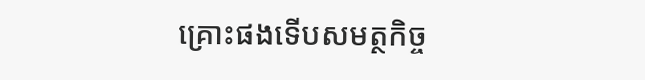គ្រោះផងទើបសមត្ថកិច្ច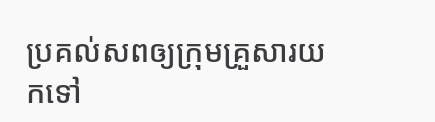ប្រគល់សពឲ្យក្រុមគ្រួសារយកទៅ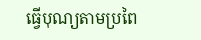ធ្វើបុណ្យតាមប្រពៃ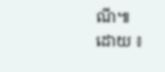ណី៕
ដោយ ៖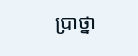ប្រាថ្នា